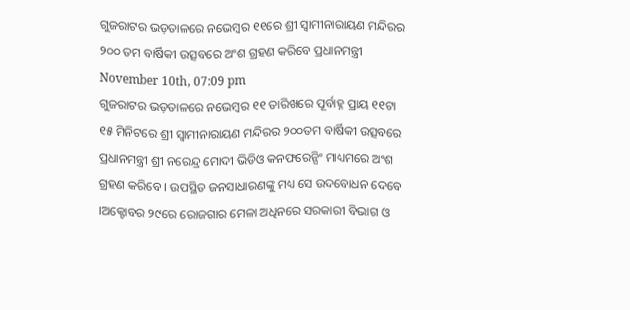ଗୁଜରାଟର ଭଡ଼ତାଳରେ ନଭେମ୍ବର ୧୧ରେ ଶ୍ରୀ ସ୍ୱାମୀନାରାୟଣ ମନ୍ଦିରର ୨୦୦ ତମ ବାର୍ଷିକୀ ଉତ୍ସବରେ ଅଂଶ ଗ୍ରହଣ କରିବେ ପ୍ରଧାନମନ୍ତ୍ରୀ
November 10th, 07:09 pm
ଗୁଜରାଟର ଭଡ଼ତାଳରେ ନଭେମ୍ବର ୧୧ ତାରିଖରେ ପୂର୍ବାହ୍ନ ପ୍ରାୟ ୧୧ଟା ୧୫ ମିନିଟରେ ଶ୍ରୀ ସ୍ୱାମୀନାରାୟଣ ମନ୍ଦିରର ୨୦୦ତମ ବାର୍ଷିକୀ ଉତ୍ସବରେ ପ୍ରଧାନମନ୍ତ୍ରୀ ଶ୍ରୀ ନରେନ୍ଦ୍ର ମୋଦୀ ଭିଡିଓ କନଫରେନ୍ସିଂ ମାଧ୍ୟମରେ ଅଂଶ ଗ୍ରହଣ କରିବେ । ଉପସ୍ଥିତ ଜନସାଧାରଣଙ୍କୁ ମଧ୍ୟ ସେ ଉଦବୋଧନ ଦେବେ ।ଅକ୍ଟୋବର ୨୯ରେ ରୋଜଗାର ମେଳା ଅଧିନରେ ସରକାରୀ ବିଭାଗ ଓ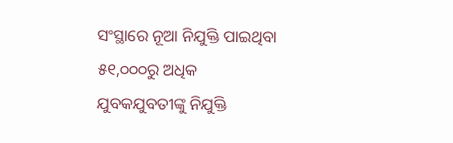ସଂସ୍ଥାରେ ନୂଆ ନିଯୁକ୍ତି ପାଇଥିବା ୫୧,୦୦୦ରୁ ଅଧିକ ଯୁବକଯୁବତୀଙ୍କୁ ନିଯୁକ୍ତି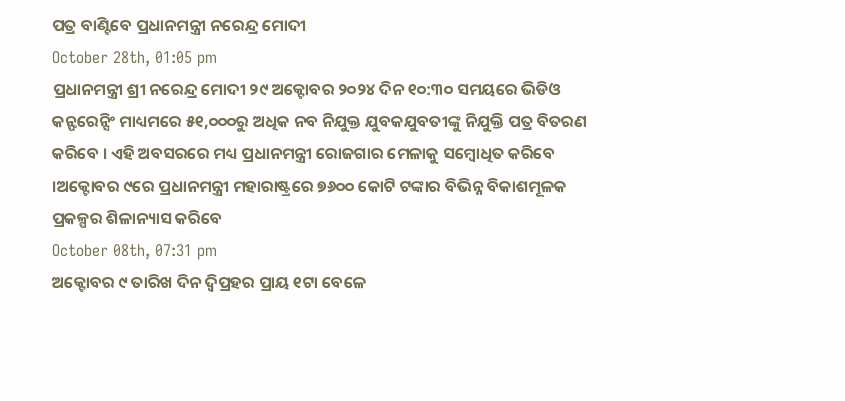ପତ୍ର ବାଣ୍ଟିବେ ପ୍ରଧାନମନ୍ତ୍ରୀ ନରେନ୍ଦ୍ର ମୋଦୀ
October 28th, 01:05 pm
ପ୍ରଧାନମନ୍ତ୍ରୀ ଶ୍ରୀ ନରେନ୍ଦ୍ର ମୋଦୀ ୨୯ ଅକ୍ଟୋବର ୨୦୨୪ ଦିନ ୧୦:୩୦ ସମୟରେ ଭିଡିଓ କନ୍ଫରେନ୍ସିଂ ମାଧ୍ୟମରେ ୫୧,୦୦୦ରୁ ଅଧିକ ନବ ନିଯୁକ୍ତ ଯୁବକଯୁବତୀଙ୍କୁ ନିଯୁକ୍ତି ପତ୍ର ବିତରଣ କରିବେ । ଏହି ଅବସରରେ ମଧ୍ୟ ପ୍ରଧାନମନ୍ତ୍ରୀ ରୋଜଗାର ମେଳାକୁ ସମ୍ବୋଧିତ କରିବେ ।ଅକ୍ଟୋବର ୯ରେ ପ୍ରଧାନମନ୍ତ୍ରୀ ମହାରାଷ୍ଟ୍ରରେ ୭୬୦୦ କୋଟି ଟଙ୍କାର ବିଭିନ୍ନ ବିକାଶମୂଳକ ପ୍ରକଳ୍ପର ଶିଳାନ୍ୟାସ କରିବେ
October 08th, 07:31 pm
ଅକ୍ଟୋବର ୯ ତାରିଖ ଦିନ ଦ୍ୱିପ୍ରହର ପ୍ରାୟ ୧ଟା ବେଳେ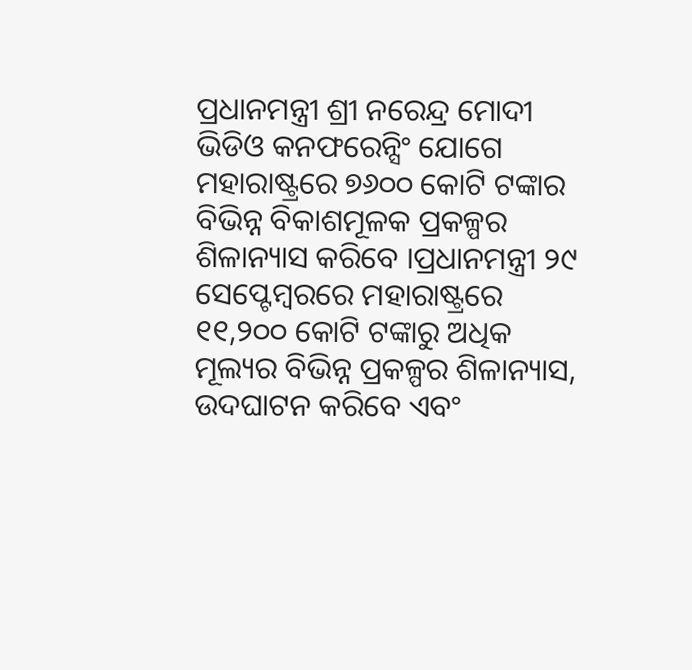ପ୍ରଧାନମନ୍ତ୍ରୀ ଶ୍ରୀ ନରେନ୍ଦ୍ର ମୋଦୀ ଭିଡିଓ କନଫରେନ୍ସିଂ ଯୋଗେ ମହାରାଷ୍ଟ୍ରରେ ୭୬୦୦ କୋଟି ଟଙ୍କାର ବିଭିନ୍ନ ବିକାଶମୂଳକ ପ୍ରକଳ୍ପର ଶିଳାନ୍ୟାସ କରିବେ ।ପ୍ରଧାନମନ୍ତ୍ରୀ ୨୯ ସେପ୍ଟେମ୍ବରରେ ମହାରାଷ୍ଟ୍ରରେ ୧୧,୨୦୦ କୋଟି ଟଙ୍କାରୁ ଅଧିକ ମୂଲ୍ୟର ବିଭିନ୍ନ ପ୍ରକଳ୍ପର ଶିଳାନ୍ୟାସ, ଉଦଘାଟନ କରିବେ ଏବଂ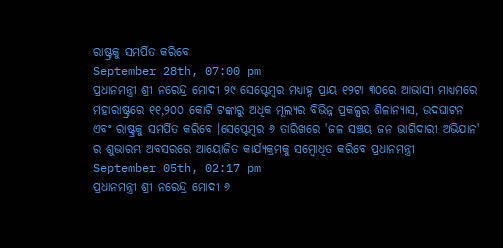ରାଷ୍ଟ୍ରକୁ ସମର୍ପିତ କରିବେ
September 28th, 07:00 pm
ପ୍ରଧାନମନ୍ତ୍ରୀ ଶ୍ରୀ ନରେନ୍ଦ୍ର ମୋଦୀ ୨୯ ସେପ୍ଟେମ୍ବର ମଧ୍ୟାହ୍ନ ପ୍ରାୟ ୧୨ଟା ୩୦ରେ ଆଭାସୀ ମାଧ୍ୟମରେ ମହାରାଷ୍ଟ୍ରରେ ୧୧,୨୦୦ କୋଟି ଟଙ୍କାରୁ ଅଧିକ ମୂଲ୍ୟର ବିଭିନ୍ନ ପ୍ରକଳ୍ପର ଶିଳାନ୍ୟାସ, ଉଦଘାଟନ ଏବଂ ରାଷ୍ଟ୍ରକୁ ସମର୍ପିତ କରିବେ ।ସେପ୍ଟେମ୍ବର ୬ ତାରିଖରେ 'ଜଳ ସଞ୍ଚୟ ଜନ ଭାଗିଦାରୀ ଅଭିଯାନ' ର ଶୁଭାରମ୍ଭ ଅବସରରେ ଆୟୋଜିତ କାର୍ଯ୍ୟକ୍ରମକୁ ସମ୍ବୋଧିତ କରିବେ ପ୍ରଧାନମନ୍ତ୍ରୀ
September 05th, 02:17 pm
ପ୍ରଧାନମନ୍ତ୍ରୀ ଶ୍ରୀ ନରେନ୍ଦ୍ର ମୋଦୀ ୬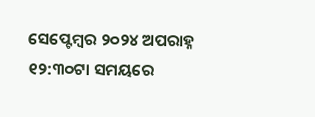ସେପ୍ଟେମ୍ବର ୨୦୨୪ ଅପରାହ୍ନ ୧୨:୩୦ଟା ସମୟରେ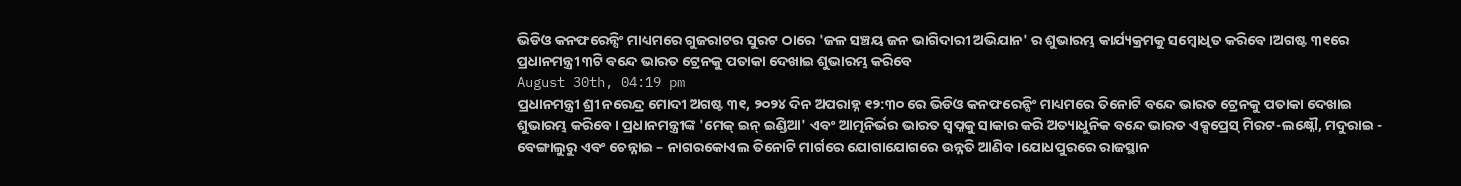ଭିଡିଓ କନଫରେନ୍ସିଂ ମାଧ୍ୟମରେ ଗୁଜରାଟର ସୁରଟ ଠାରେ 'ଜଳ ସଞ୍ଚୟ ଜନ ଭାଗିଦାରୀ ଅଭିଯାନ' ର ଶୁଭାରମ୍ଭ କାର୍ଯ୍ୟକ୍ରମକୁ ସମ୍ବୋଧିତ କରିବେ ।ଅଗଷ୍ଟ ୩୧ରେ ପ୍ରଧାନମନ୍ତ୍ରୀ ୩ଟି ବନ୍ଦେ ଭାରତ ଟ୍ରେନକୁ ପତାକା ଦେଖାଇ ଶୁଭାରମ୍ଭ କରିବେ
August 30th, 04:19 pm
ପ୍ରଧାନମନ୍ତ୍ରୀ ଶ୍ରୀ ନରେନ୍ଦ୍ର ମୋଦୀ ଅଗଷ୍ଟ ୩୧, ୨୦୨୪ ଦିନ ଅପରାହ୍ନ ୧୨:୩୦ ରେ ଭିଡିଓ କନଫରେନ୍ସିଂ ମାଧ୍ୟମରେ ତିନୋଟି ବନ୍ଦେ ଭାରତ ଟ୍ରେନକୁ ପତାକା ଦେଖାଇ ଶୁଭାରମ୍ଭ କରିବେ । ପ୍ରଧାନମନ୍ତ୍ରୀଙ୍କ 'ମେକ୍ ଇନ୍ ଇଣ୍ଡିଆ' ଏବଂ ଆତ୍ମନିର୍ଭର ଭାରତ ସ୍ୱପ୍ନକୁ ସାକାର କରି ଅତ୍ୟାଧୁନିକ ବନ୍ଦେ ଭାରତ ଏକ୍ସପ୍ରେସ୍ ମିରଟ-ଲକ୍ଷ୍ନୌ, ମଦୁରାଇ - ବେଙ୍ଗାଲୁରୁ ଏବଂ ଚେନ୍ନାଇ – ନାଗରକୋଏଲ ତିନୋଟି ମାର୍ଗରେ ଯୋଗାଯୋଗରେ ଉନ୍ନତି ଆଣିବ।ଯୋଧପୁରରେ ରାଜସ୍ଥାନ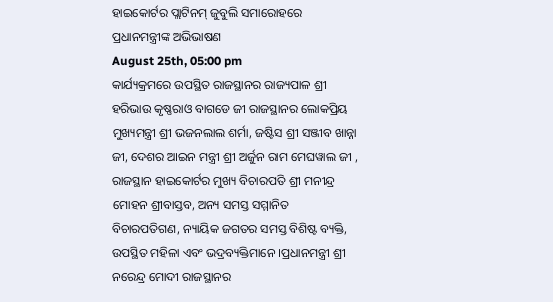ହାଇକୋର୍ଟର ପ୍ଲାଟିନମ୍ ଜୁବୁଲି ସମାରୋହରେ ପ୍ରଧାନମନ୍ତ୍ରୀଙ୍କ ଅଭିଭାଷଣ
August 25th, 05:00 pm
କାର୍ଯ୍ୟକ୍ରମରେ ଉପସ୍ଥିତ ରାଜସ୍ଥାନର ରାଜ୍ୟପାଳ ଶ୍ରୀ ହରିଭାଉ କୃଷ୍ଣରାଓ ବାଗଡେ ଜୀ ରାଜସ୍ଥାନର ଲୋକପ୍ରିୟ ମୁଖ୍ୟମନ୍ତ୍ରୀ ଶ୍ରୀ ଭଜନଲାଲ ଶର୍ମା, ଜଷ୍ଟିସ ଶ୍ରୀ ସଞ୍ଜୀବ ଖାନ୍ନା ଜୀ, ଦେଶର ଆଇନ ମନ୍ତ୍ରୀ ଶ୍ରୀ ଅର୍ଜୁନ ରାମ ମେଘୱାଲ ଜୀ , ରାଜସ୍ଥାନ ହାଇକୋର୍ଟର ମୁଖ୍ୟ ବିଚାରପତି ଶ୍ରୀ ମନୀନ୍ଦ୍ର ମୋହନ ଶ୍ରୀବାସ୍ତବ, ଅନ୍ୟ ସମସ୍ତ ସମ୍ମାନିତ ବିଚାରପତିଗଣ, ନ୍ୟାୟିକ ଜଗତର ସମସ୍ତ ବିଶିଷ୍ଟ ବ୍ୟକ୍ତି, ଉପସ୍ଥିତ ମହିଳା ଏବଂ ଭଦ୍ରବ୍ୟକ୍ତିମାନେ ।ପ୍ରଧାନମନ୍ତ୍ରୀ ଶ୍ରୀ ନରେନ୍ଦ୍ର ମୋଦୀ ରାଜସ୍ଥାନର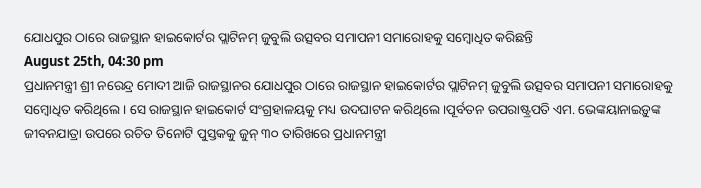ଯୋଧପୁର ଠାରେ ରାଜସ୍ଥାନ ହାଇକୋର୍ଟର ପ୍ଲାଟିନମ୍ ଜୁବୁଲି ଉତ୍ସବର ସମାପନୀ ସମାରୋହକୁ ସମ୍ବୋଧିତ କରିଛନ୍ତି
August 25th, 04:30 pm
ପ୍ରଧାନମନ୍ତ୍ରୀ ଶ୍ରୀ ନରେନ୍ଦ୍ର ମୋଦୀ ଆଜି ରାଜସ୍ଥାନର ଯୋଧପୁର ଠାରେ ରାଜସ୍ଥାନ ହାଇକୋର୍ଟର ପ୍ଲାଟିନମ୍ ଜୁବୁଲି ଉତ୍ସବର ସମାପନୀ ସମାରୋହକୁ ସମ୍ବୋଧିତ କରିଥିଲେ । ସେ ରାଜସ୍ଥାନ ହାଇକୋର୍ଟ ସଂଗ୍ରହାଳୟକୁ ମଧ୍ୟ ଉଦଘାଟନ କରିଥିଲେ ।ପୂର୍ବତନ ଉପରାଷ୍ଟ୍ରପତି ଏମ. ଭେଙ୍କୟାନାଇଡ଼ୁଙ୍କ ଜୀବନଯାତ୍ରା ଉପରେ ରଚିତ ତିନୋଟି ପୁସ୍ତକକୁ ଜୁନ୍ ୩୦ ତାରିଖରେ ପ୍ରଧାନମନ୍ତ୍ରୀ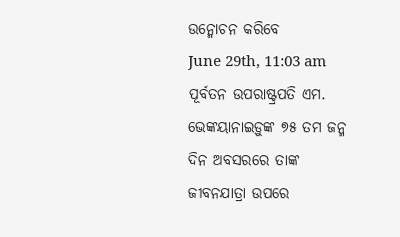ଉନ୍ମୋଚନ କରିବେ
June 29th, 11:03 am
ପୂର୍ବତନ ଉପରାଷ୍ଟ୍ରପତି ଏମ. ଭେଙ୍କୟାନାଇଡ଼ୁଙ୍କ ୭୫ ତମ ଜନ୍ମ ଦିନ ଅବସରରେ ତାଙ୍କ ଜୀବନଯାତ୍ରା ଉପରେ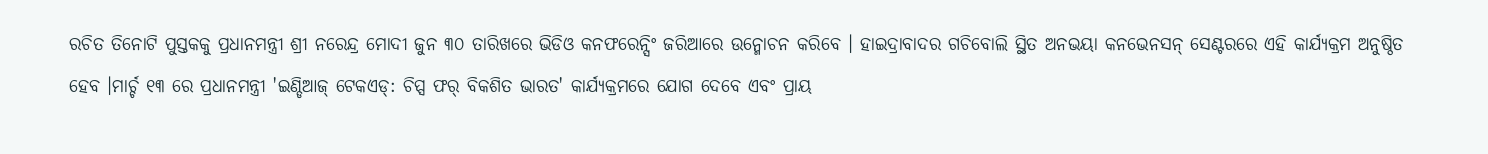ରଚିତ ତିନୋଟି ପୁସ୍ତକକୁ ପ୍ରଧାନମନ୍ତ୍ରୀ ଶ୍ରୀ ନରେନ୍ଦ୍ର ମୋଦୀ ଜୁନ ୩୦ ତାରିଖରେ ଭିଡିଓ କନଫରେନ୍ସିଂ ଜରିଆରେ ଉନ୍ମୋଚନ କରିବେ । ହାଇଦ୍ରାବାଦର ଗଚିବୋଲି ସ୍ଥିତ ଅନଭୟା କନଭେନସନ୍ ସେଣ୍ଟରରେ ଏହି କାର୍ଯ୍ୟକ୍ରମ ଅନୁଷ୍ଠିତ ହେବ ।ମାର୍ଚ୍ଚ ୧୩ ରେ ପ୍ରଧାନମନ୍ତ୍ରୀ 'ଇଣ୍ଡିଆଜ୍ ଟେକଏଡ୍: ଚିପ୍ସ ଫର୍ ବିକଶିତ ଭାରତ' କାର୍ଯ୍ୟକ୍ରମରେ ଯୋଗ ଦେବେ ଏବଂ ପ୍ରାୟ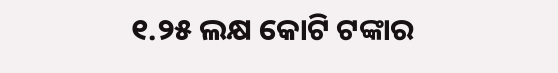୧.୨୫ ଲକ୍ଷ କୋଟି ଟଙ୍କାର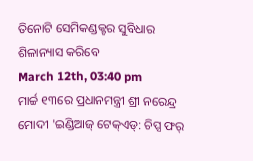ତିନୋଟି ସେମିକଣ୍ଡକ୍ଟର ସୁବିଧାର ଶିଳାନ୍ୟାସ କରିବେ
March 12th, 03:40 pm
ମାର୍ଚ୍ଚ ୧୩ରେ ପ୍ରଧାନମନ୍ତ୍ରୀ ଶ୍ରୀ ନରେନ୍ଦ୍ର ମୋଦୀ 'ଇଣ୍ଡିଆଜ୍ ଟେକ୍ଏଡ୍: ଚିପ୍ସ ଫର୍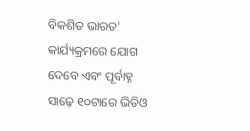ବିକଶିତ ଭାରତ' କାର୍ଯ୍ୟକ୍ରମରେ ଯୋଗ ଦେବେ ଏବଂ ପୂର୍ବାହ୍ନ ସାଢ଼େ ୧୦ଟାରେ ଭିଡିଓ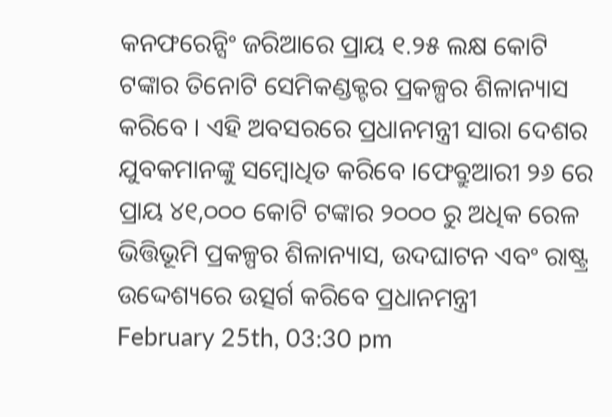କନଫରେନ୍ସିଂ ଜରିଆରେ ପ୍ରାୟ ୧.୨୫ ଲକ୍ଷ କୋଟି ଟଙ୍କାର ତିନୋଟି ସେମିକଣ୍ଡକ୍ଟର ପ୍ରକଳ୍ପର ଶିଳାନ୍ୟାସ କରିବେ । ଏହି ଅବସରରେ ପ୍ରଧାନମନ୍ତ୍ରୀ ସାରା ଦେଶର ଯୁବକମାନଙ୍କୁ ସମ୍ବୋଧିତ କରିବେ ।ଫେବ୍ରୁଆରୀ ୨୬ ରେ ପ୍ରାୟ ୪୧,୦୦୦ କୋଟି ଟଙ୍କାର ୨୦୦୦ ରୁ ଅଧିକ ରେଳ ଭିତ୍ତିଭୂମି ପ୍ରକଳ୍ପର ଶିଳାନ୍ୟାସ, ଉଦଘାଟନ ଏବଂ ରାଷ୍ଟ୍ର ଉଦ୍ଦେଶ୍ୟରେ ଉତ୍ସର୍ଗ କରିବେ ପ୍ରଧାନମନ୍ତ୍ରୀ
February 25th, 03:30 pm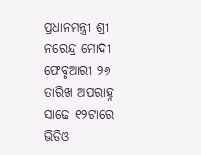ପ୍ରଧାନମନ୍ତ୍ରୀ ଶ୍ରୀ ନରେନ୍ଦ୍ର ମୋଦୀ ଫେବୃଆରୀ ୨୬ ତାରିଖ ଅପରାହ୍ନ ସାଢେ ୧୨ଟାରେ ଭିଡିଓ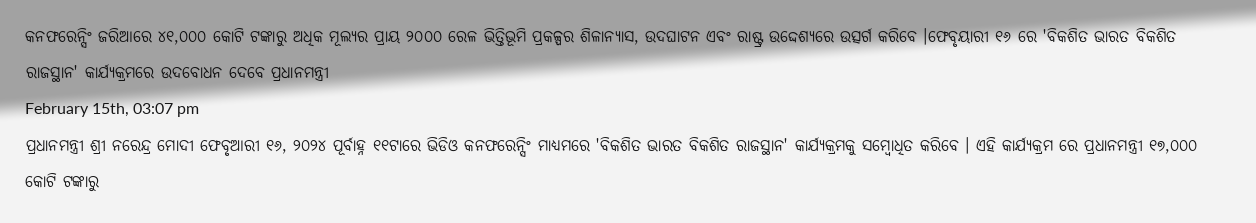କନଫରେନ୍ସିଂ ଜରିଆରେ ୪୧,୦୦୦ କୋଟି ଟଙ୍କାରୁ ଅଧିକ ମୂଲ୍ୟର ପ୍ରାୟ ୨୦୦୦ ରେଳ ଭିତ୍ତିଭୂମି ପ୍ରକଳ୍ପର ଶିଳାନ୍ୟାସ, ଉଦଘାଟନ ଏବଂ ରାଷ୍ଟ୍ର ଉଦ୍ଦେଶ୍ୟରେ ଉତ୍ସର୍ଗ କରିବେ ।ଫେବୃୟାରୀ ୧୬ ରେ 'ବିକଶିତ ଭାରତ ବିକଶିତ ରାଜସ୍ଥାନ' କାର୍ଯ୍ୟକ୍ରମରେ ଉଦବୋଧନ ଦେବେ ପ୍ରଧାନମନ୍ତ୍ରୀ
February 15th, 03:07 pm
ପ୍ରଧାନମନ୍ତ୍ରୀ ଶ୍ରୀ ନରେନ୍ଦ୍ର ମୋଦୀ ଫେବୃଆରୀ ୧୬, ୨୦୨୪ ପୂର୍ବାହ୍ନ ୧୧ଟାରେ ଭିଡିଓ କନଫରେନ୍ସିଂ ମାଧ୍ୟମରେ 'ବିକଶିତ ଭାରତ ବିକଶିତ ରାଜସ୍ଥାନ' କାର୍ଯ୍ୟକ୍ରମକୁ ସମ୍ବୋଧିତ କରିବେ । ଏହି କାର୍ଯ୍ୟକ୍ରମ ରେ ପ୍ରଧାନମନ୍ତ୍ରୀ ୧୭,୦୦୦ କୋଟି ଟଙ୍କାରୁ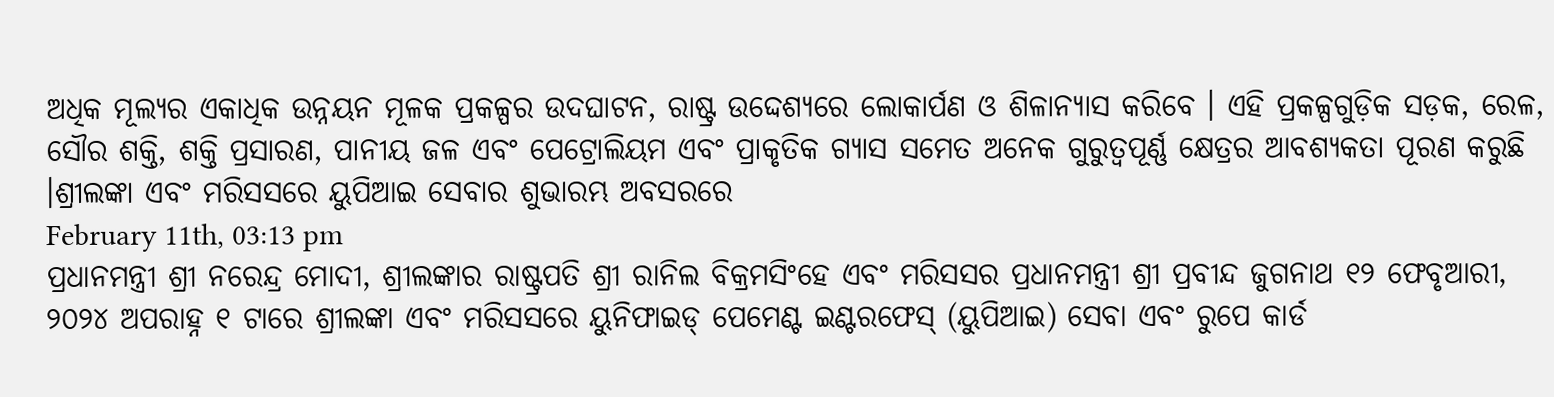ଅଧିକ ମୂଲ୍ୟର ଏକାଧିକ ଉନ୍ନୟନ ମୂଳକ ପ୍ରକଳ୍ପର ଉଦଘାଟନ, ରାଷ୍ଟ୍ର ଉଦ୍ଦେଶ୍ୟରେ ଲୋକାର୍ପଣ ଓ ଶିଳାନ୍ୟାସ କରିବେ । ଏହି ପ୍ରକଳ୍ପଗୁଡ଼ିକ ସଡ଼କ, ରେଳ, ସୌର ଶକ୍ତି, ଶକ୍ତି ପ୍ରସାରଣ, ପାନୀୟ ଜଳ ଏବଂ ପେଟ୍ରୋଲିୟମ ଏବଂ ପ୍ରାକୃତିକ ଗ୍ୟାସ ସମେତ ଅନେକ ଗୁରୁତ୍ୱପୂର୍ଣ୍ଣ କ୍ଷେତ୍ରର ଆବଶ୍ୟକତା ପୂରଣ କରୁଛି ।ଶ୍ରୀଲଙ୍କା ଏବଂ ମରିସସରେ ୟୁପିଆଇ ସେବାର ଶୁଭାରମ୍ଭ ଅବସରରେ
February 11th, 03:13 pm
ପ୍ରଧାନମନ୍ତ୍ରୀ ଶ୍ରୀ ନରେନ୍ଦ୍ର ମୋଦୀ, ଶ୍ରୀଲଙ୍କାର ରାଷ୍ଟ୍ରପତି ଶ୍ରୀ ରାନିଲ ବିକ୍ରମସିଂହେ ଏବଂ ମରିସସର ପ୍ରଧାନମନ୍ତ୍ରୀ ଶ୍ରୀ ପ୍ରବୀନ୍ଦ ଜୁଗନାଥ ୧୨ ଫେବୃଆରୀ, ୨୦୨୪ ଅପରାହ୍ନ ୧ ଟାରେ ଶ୍ରୀଲଙ୍କା ଏବଂ ମରିସସରେ ୟୁନିଫାଇଡ୍ ପେମେଣ୍ଟ ଇଣ୍ଟରଫେସ୍ (ୟୁପିଆଇ) ସେବା ଏବଂ ରୁପେ କାର୍ଡ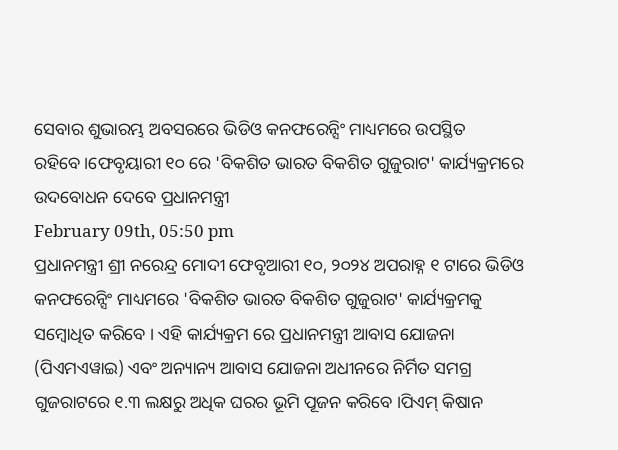ସେବାର ଶୁଭାରମ୍ଭ ଅବସରରେ ଭିଡିଓ କନଫରେନ୍ସିଂ ମାଧ୍ୟମରେ ଉପସ୍ଥିତ ରହିବେ।ଫେବୃୟାରୀ ୧୦ ରେ 'ବିକଶିତ ଭାରତ ବିକଶିତ ଗୁଜୁରାଟ' କାର୍ଯ୍ୟକ୍ରମରେ ଉଦବୋଧନ ଦେବେ ପ୍ରଧାନମନ୍ତ୍ରୀ
February 09th, 05:50 pm
ପ୍ରଧାନମନ୍ତ୍ରୀ ଶ୍ରୀ ନରେନ୍ଦ୍ର ମୋଦୀ ଫେବୃଆରୀ ୧୦, ୨୦୨୪ ଅପରାହ୍ନ ୧ ଟାରେ ଭିଡିଓ କନଫରେନ୍ସିଂ ମାଧ୍ୟମରେ 'ବିକଶିତ ଭାରତ ବିକଶିତ ଗୁଜୁରାଟ' କାର୍ଯ୍ୟକ୍ରମକୁ ସମ୍ବୋଧିତ କରିବେ । ଏହି କାର୍ଯ୍ୟକ୍ରମ ରେ ପ୍ରଧାନମନ୍ତ୍ରୀ ଆବାସ ଯୋଜନା (ପିଏମଏୱାଇ) ଏବଂ ଅନ୍ୟାନ୍ୟ ଆବାସ ଯୋଜନା ଅଧୀନରେ ନିର୍ମିତ ସମଗ୍ର ଗୁଜରାଟରେ ୧.୩ ଲକ୍ଷରୁ ଅଧିକ ଘରର ଭୂମି ପୂଜନ କରିବେ ।ପିଏମ୍ କିଷାନ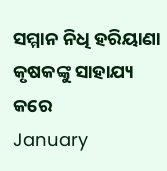ସମ୍ମାନ ନିଧି ହରିୟାଣା କୃଷକଙ୍କୁ ସାହାଯ୍ୟ କରେ
January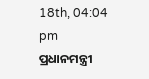18th, 04:04 pm
ପ୍ରଧାନମନ୍ତ୍ରୀ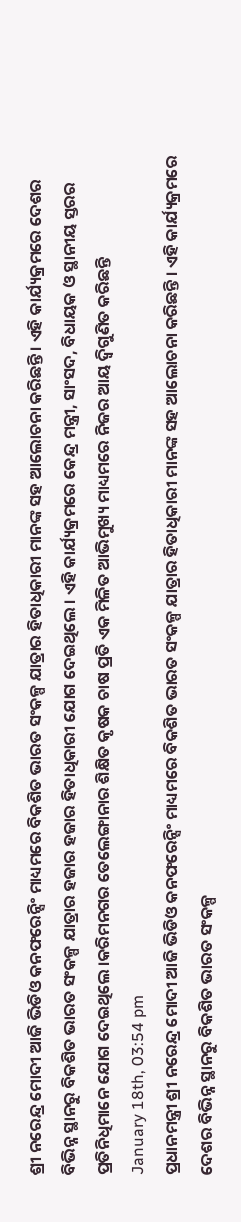ଶ୍ରୀ ନରେନ୍ଦ୍ର ମୋଦୀ ଆଜି ଭିଡିଓ କନଫରେନ୍ସିଂ ମାଧ୍ୟମରେ ବିକଶିତ ଭାରତ ସଂକଳ୍ପ ଯାତ୍ରାର ହିତାଧିକାରୀ ମାନଙ୍କ ସହ ଆଲୋଚନା କରିଛନ୍ତି । ଏହି କାର୍ଯ୍ୟକ୍ରମରେ ଦେଶର ବିଭିନ୍ନ ସ୍ଥାନରୁ ବିକଶିତ ଭାରତ ସଂକଳ୍ପ ଯାତ୍ରାର ହଜାର ହଜାର ହିତାଧିକାରୀ ଯୋଗ ଦେଇଥିଲେ । ଏହି କାର୍ଯ୍ୟକ୍ରମରେ କେନ୍ଦ୍ର ମନ୍ତ୍ରୀ, ସାଂସଦ, ବିଧାୟକ ଓ ସ୍ଥାନୀୟ ସ୍ତରର ପ୍ରତିନିଧିମାନେ ଯୋଗ ଦେଇଥିଲେ ।କରିମନଗର ତେଲେଙ୍ଗାନାର ଶିକ୍ଷିତ କୃଷକ ଚାଷ ପ୍ରତି ଏକ ମିଳିତ ଆଭିମୁଖ୍ୟ ମାଧ୍ୟମରେ ନିଜର ଆୟ ଦ୍ୱିଗୁଣିତ କରିଛନ୍ତି
January 18th, 03:54 pm
ପ୍ରଧାନମନ୍ତ୍ରୀ ଶ୍ରୀ ନରେନ୍ଦ୍ର ମୋଦୀ ଆଜି ଭିଡିଓ କନଫରେନ୍ସିଂ ମାଧ୍ୟମରେ ବିକଶିତ ଭାରତ ସଂକଳ୍ପ ଯାତ୍ରାର ହିତାଧିକାରୀ ମାନଙ୍କ ସହ ଆଲୋଚନା କରିଛନ୍ତି । ଏହି କାର୍ଯ୍ୟକ୍ରମରେ ଦେଶର ବିଭିନ୍ନ ସ୍ଥାନରୁ ବିକଶିତ ଭାରତ ସଂକଳ୍ପ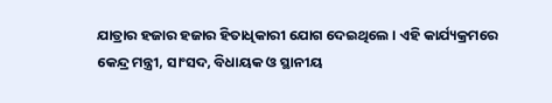ଯାତ୍ରାର ହଜାର ହଜାର ହିତାଧିକାରୀ ଯୋଗ ଦେଇଥିଲେ । ଏହି କାର୍ଯ୍ୟକ୍ରମରେ କେନ୍ଦ୍ର ମନ୍ତ୍ରୀ, ସାଂସଦ, ବିଧାୟକ ଓ ସ୍ଥାନୀୟ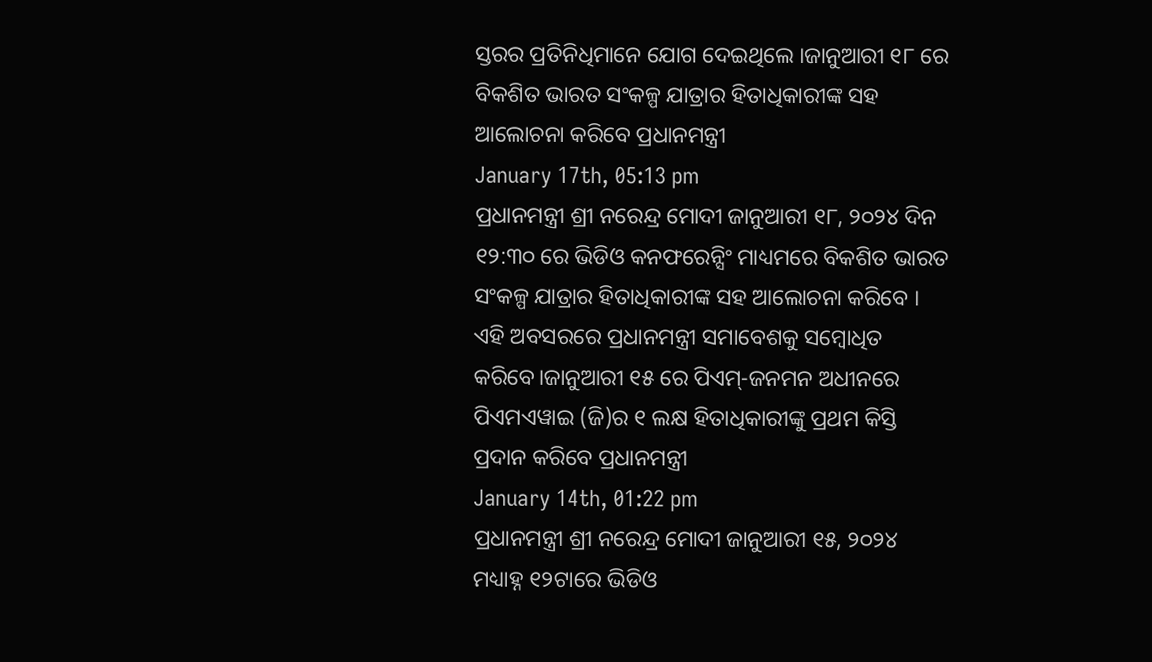ସ୍ତରର ପ୍ରତିନିଧିମାନେ ଯୋଗ ଦେଇଥିଲେ ।ଜାନୁଆରୀ ୧୮ ରେ ବିକଶିତ ଭାରତ ସଂକଳ୍ପ ଯାତ୍ରାର ହିତାଧିକାରୀଙ୍କ ସହ ଆଲୋଚନା କରିବେ ପ୍ରଧାନମନ୍ତ୍ରୀ
January 17th, 05:13 pm
ପ୍ରଧାନମନ୍ତ୍ରୀ ଶ୍ରୀ ନରେନ୍ଦ୍ର ମୋଦୀ ଜାନୁଆରୀ ୧୮, ୨୦୨୪ ଦିନ ୧୨:୩୦ ରେ ଭିଡିଓ କନଫରେନ୍ସିଂ ମାଧ୍ୟମରେ ବିକଶିତ ଭାରତ ସଂକଳ୍ପ ଯାତ୍ରାର ହିତାଧିକାରୀଙ୍କ ସହ ଆଲୋଚନା କରିବେ । ଏହି ଅବସରରେ ପ୍ରଧାନମନ୍ତ୍ରୀ ସମାବେଶକୁ ସମ୍ବୋଧିତ କରିବେ।ଜାନୁଆରୀ ୧୫ ରେ ପିଏମ୍-ଜନମନ ଅଧୀନରେ ପିଏମଏୱାଇ (ଜି)ର ୧ ଲକ୍ଷ ହିତାଧିକାରୀଙ୍କୁ ପ୍ରଥମ କିସ୍ତି ପ୍ରଦାନ କରିବେ ପ୍ରଧାନମନ୍ତ୍ରୀ
January 14th, 01:22 pm
ପ୍ରଧାନମନ୍ତ୍ରୀ ଶ୍ରୀ ନରେନ୍ଦ୍ର ମୋଦୀ ଜାନୁଆରୀ ୧୫, ୨୦୨୪ ମଧ୍ୟାହ୍ନ ୧୨ଟାରେ ଭିଡିଓ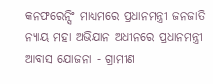କନଫରେନ୍ସିଂ ମାଧ୍ୟମରେ ପ୍ରଧାନମନ୍ତ୍ରୀ ଜନଜାତି ନ୍ୟାୟ ମହା ଅଭିଯାନ ଅଧୀନରେ ପ୍ରଧାନମନ୍ତ୍ରୀ ଆବାସ ଯୋଜନା - ଗ୍ରାମୀଣ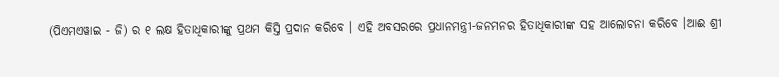(ପିଏମଏୱାଇ - ଜି) ର ୧ ଲକ୍ଷ ହିତାଧିକାରୀଙ୍କୁ ପ୍ରଥମ କିସ୍ତି ପ୍ରଦାନ କରିବେ । ଏହି ଅବସରରେ ପ୍ରଧାନମନ୍ତ୍ରୀ-ଜନମନର ହିତାଧିକାରୀଙ୍କ ସହ ଆଲୋଚନା କରିବେ ।ଆଈ ଶ୍ରୀ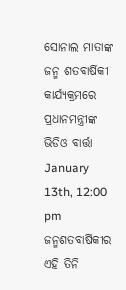ସୋନାଲ ମାତାଙ୍କ ଜନ୍ମ ଶତବାର୍ଷିକୀ କାର୍ଯ୍ୟକ୍ରମରେ ପ୍ରଧାନମନ୍ତ୍ରୀଙ୍କ ଭିଡିଓ ବାର୍ତ୍ତା
January 13th, 12:00 pm
ଜନ୍ମଶତବାର୍ଷିକୀର ଏହି ତିନି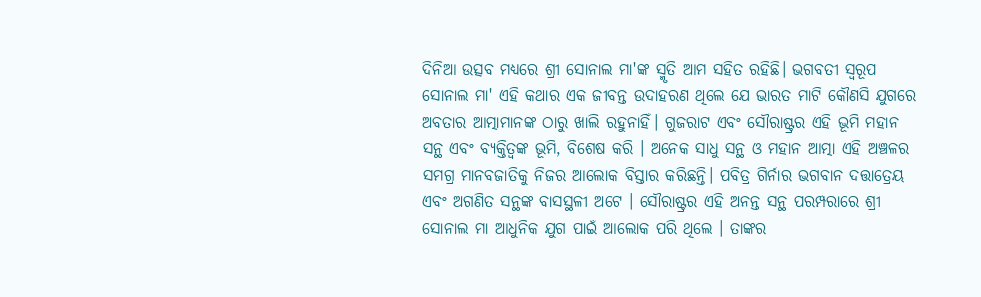ଦିନିଆ ଉତ୍ସବ ମଧ୍ୟରେ ଶ୍ରୀ ସୋନାଲ ମା'ଙ୍କ ସ୍ମୃତି ଆମ ସହିତ ରହିଛି। ଭଗବତୀ ସ୍ୱରୂପ ସୋନାଲ ମା' ଏହି କଥାର ଏକ ଜୀବନ୍ତ ଉଦାହରଣ ଥିଲେ ଯେ ଭାରତ ମାଟି କୌଣସି ଯୁଗରେ ଅବତାର ଆତ୍ମାମାନଙ୍କ ଠାରୁ ଖାଲି ରହୁନାହିଁ। ଗୁଜରାଟ ଏବଂ ସୌରାଷ୍ଟ୍ରର ଏହି ଭୂମି ମହାନ ସନ୍ଥ ଏବଂ ବ୍ୟକ୍ତିତ୍ୱଙ୍କ ଭୂମି, ବିଶେଷ କରି । ଅନେକ ସାଧୁ ସନ୍ଥ ଓ ମହାନ ଆତ୍ମା ଏହି ଅଞ୍ଚଳର ସମଗ୍ର ମାନବଜାତିକୁ ନିଜର ଆଲୋକ ବିସ୍ତାର କରିଛନ୍ତି। ପବିତ୍ର ଗିର୍ନାର ଭଗବାନ ଦତ୍ତାତ୍ରେୟ ଏବଂ ଅଗଣିତ ସନ୍ଥଙ୍କ ବାସସ୍ଥଳୀ ଅଟେ । ସୌରାଷ୍ଟ୍ରର ଏହି ଅନନ୍ତ ସନ୍ଥ ପରମ୍ପରାରେ ଶ୍ରୀ ସୋନାଲ ମା ଆଧୁନିକ ଯୁଗ ପାଇଁ ଆଲୋକ ପରି ଥିଲେ । ତାଙ୍କର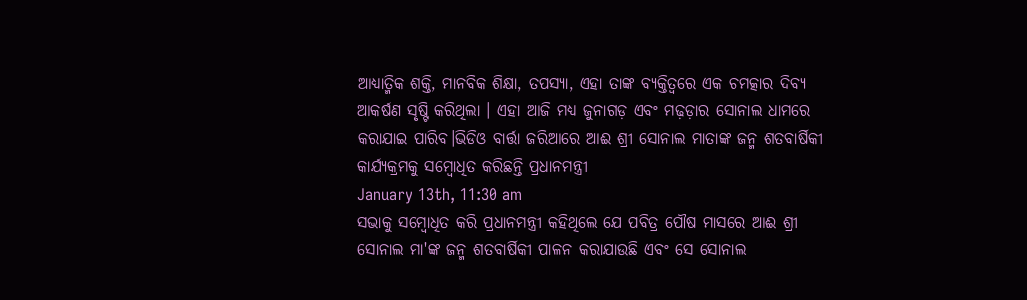ଆଧ୍ୟାତ୍ମିକ ଶକ୍ତି, ମାନବିକ ଶିକ୍ଷା, ତପସ୍ୟା, ଏହା ତାଙ୍କ ବ୍ୟକ୍ତିତ୍ୱରେ ଏକ ଚମତ୍କାର ଦିବ୍ୟ ଆକର୍ଷଣ ସୃଷ୍ଟି କରିଥିଲା । ଏହା ଆଜି ମଧ୍ୟ ଜୁନାଗଡ଼ ଏବଂ ମଢ଼ଡ଼ାର ସୋନାଲ ଧାମରେ କରାଯାଇ ପାରିବ।ଭିଡିଓ ବାର୍ତ୍ତା ଜରିଆରେ ଆଈ ଶ୍ରୀ ସୋନାଲ ମାତାଙ୍କ ଜନ୍ମ ଶତବାର୍ଷିକୀ କାର୍ଯ୍ୟକ୍ରମକୁ ସମ୍ବୋଧିତ କରିଛନ୍ତି ପ୍ରଧାନମନ୍ତ୍ରୀ
January 13th, 11:30 am
ସଭାକୁ ସମ୍ବୋଧିତ କରି ପ୍ରଧାନମନ୍ତ୍ରୀ କହିଥିଲେ ଯେ ପବିତ୍ର ପୌଷ ମାସରେ ଆଈ ଶ୍ରୀ ସୋନାଲ ମା'ଙ୍କ ଜନ୍ମ ଶତବାର୍ଷିକୀ ପାଳନ କରାଯାଉଛି ଏବଂ ସେ ସୋନାଲ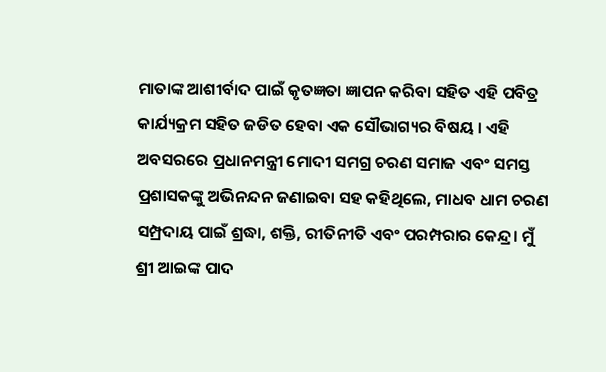ମାତାଙ୍କ ଆଶୀର୍ବାଦ ପାଇଁ କୃତଜ୍ଞତା ଜ୍ଞାପନ କରିବା ସହିତ ଏହି ପବିତ୍ର କାର୍ଯ୍ୟକ୍ରମ ସହିତ ଜଡିତ ହେବା ଏକ ସୌଭାଗ୍ୟର ବିଷୟ । ଏହି ଅବସରରେ ପ୍ରଧାନମନ୍ତ୍ରୀ ମୋଦୀ ସମଗ୍ର ଚରଣ ସମାଜ ଏବଂ ସମସ୍ତ ପ୍ରଶାସକଙ୍କୁ ଅଭିନନ୍ଦନ ଜଣାଇବା ସହ କହିଥିଲେ, ମାଧବ ଧାମ ଚରଣ ସମ୍ପ୍ରଦାୟ ପାଇଁ ଶ୍ରଦ୍ଧା, ଶକ୍ତି, ରୀତିନୀତି ଏବଂ ପରମ୍ପରାର କେନ୍ଦ୍ର। ମୁଁ ଶ୍ରୀ ଆଇଙ୍କ ପାଦ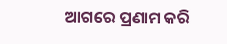ଆଗରେ ପ୍ରଣାମ କରି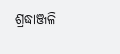ଶ୍ରଦ୍ଧାଞ୍ଜଳି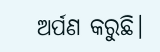ଅର୍ପଣ କରୁଛି।